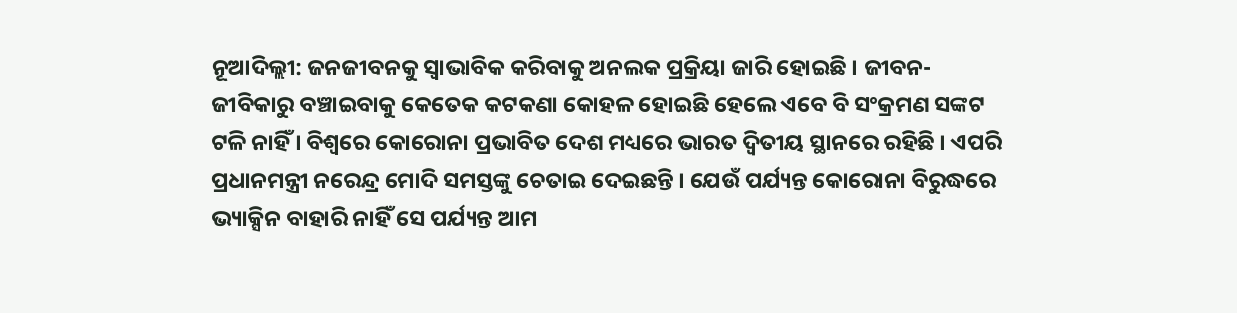ନୂଆଦିଲ୍ଲୀ: ଜନଜୀବନକୁ ସ୍ବାଭାବିକ କରିବାକୁ ଅନଲକ ପ୍ରକ୍ରିୟା ଜାରି ହୋଇଛି । ଜୀବନ-ଜୀବିକାରୁ ବଞ୍ଚାଇବାକୁ କେତେକ କଟକଣା କୋହଳ ହୋଇଛି ହେଲେ ଏବେ ବି ସଂକ୍ରମଣ ସଙ୍କଟ ଟଳି ନାହିଁ । ବିଶ୍ବରେ କୋରୋନା ପ୍ରଭାବିତ ଦେଶ ମଧ୍ୟରେ ଭାରତ ଦ୍ବିତୀୟ ସ୍ଥାନରେ ରହିଛି । ଏପରି ପ୍ରଧାନମନ୍ତ୍ରୀ ନରେନ୍ଦ୍ର ମୋଦି ସମସ୍ତଙ୍କୁ ଚେତାଇ ଦେଇଛନ୍ତି । ଯେଉଁ ପର୍ଯ୍ୟନ୍ତ କୋରୋନା ବିରୁଦ୍ଧରେ ଭ୍ୟାକ୍ସିନ ବାହାରି ନାହିଁ ସେ ପର୍ଯ୍ୟନ୍ତ ଆମ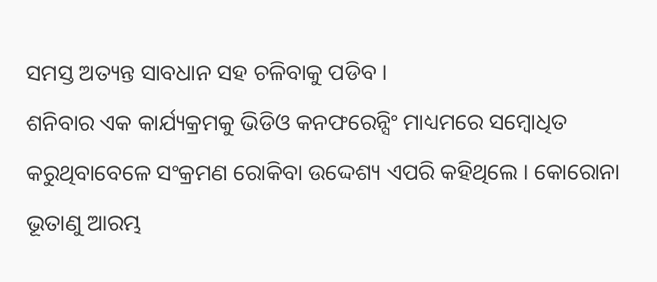ସମସ୍ତ ଅତ୍ୟନ୍ତ ସାବଧାନ ସହ ଚଳିବାକୁ ପଡିବ ।
ଶନିବାର ଏକ କାର୍ଯ୍ୟକ୍ରମକୁ ଭିଡିଓ କନଫରେନ୍ସିଂ ମାଧ୍ୟମରେ ସମ୍ବୋଧିତ କରୁଥିବାବେଳେ ସଂକ୍ରମଣ ରୋକିବା ଉଦ୍ଦେଶ୍ୟ ଏପରି କହିଥିଲେ । କୋରୋନା ଭୂତାଣୁ ଆରମ୍ଭ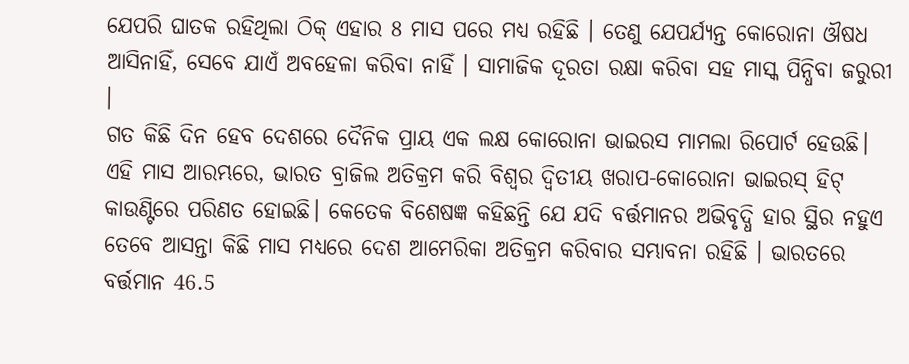ଯେପରି ଘାତକ ରହିଥିଲା ଠିକ୍ ଏହାର 8 ମାସ ପରେ ମଧ୍ୟ ରହିଛି । ତେଣୁ ଯେପର୍ଯ୍ୟନ୍ତ କୋରୋନା ଔଷଧ ଆସିନାହିଁ, ସେବେ ଯାଏଁ ଅବହେଳା କରିବା ନାହିଁ । ସାମାଜିକ ଦୂରତା ରକ୍ଷା କରିବା ସହ ମାସ୍କ ପିନ୍ଧିବା ଜରୁରୀ ।
ଗତ କିଛି ଦିନ ହେବ ଦେଶରେ ଦୈନିକ ପ୍ରାୟ ଏକ ଲକ୍ଷ କୋରୋନା ଭାଇରସ ମାମଲା ରିପୋର୍ଟ ହେଉଛି। ଏହି ମାସ ଆରମ୍ଭରେ, ଭାରତ ବ୍ରାଜିଲ ଅତିକ୍ରମ କରି ବିଶ୍ୱର ଦ୍ୱିତୀୟ ଖରାପ-କୋରୋନା ଭାଇରସ୍ ହିଟ୍ କାଉଣ୍ଟିରେ ପରିଣତ ହୋଇଛି। କେତେକ ବିଶେଷଜ୍ଞ କହିଛନ୍ତି ଯେ ଯଦି ବର୍ତ୍ତମାନର ଅଭିବୃଦ୍ଧି ହାର ସ୍ଥିର ନହୁଏ ତେବେ ଆସନ୍ତା କିଛି ମାସ ମଧ୍ୟରେ ଦେଶ ଆମେରିକା ଅତିକ୍ରମ କରିବାର ସମ୍ଭାବନା ରହିଛି । ଭାରତରେ ବର୍ତ୍ତମାନ 46.5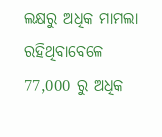ଲକ୍ଷରୁ ଅଧିକ ମାମଲା ରହିଥିବାବେଳେ 77,000 ରୁ ଅଧିକ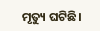ମୃତ୍ୟୁ ଘଟିଛି।